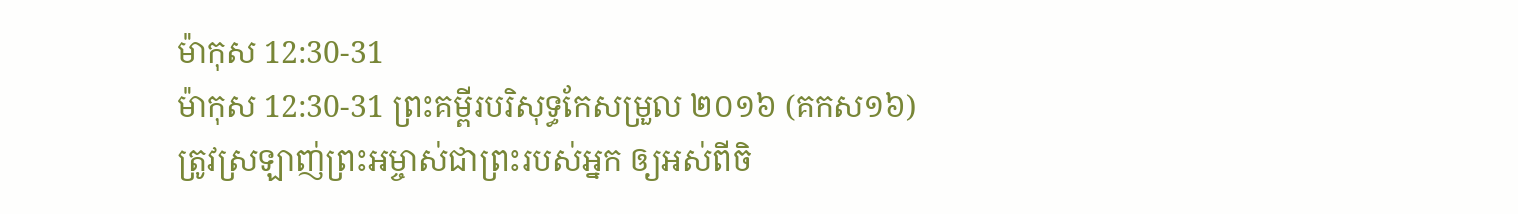ម៉ាកុស 12:30-31
ម៉ាកុស 12:30-31 ព្រះគម្ពីរបរិសុទ្ធកែសម្រួល ២០១៦ (គកស១៦)
ត្រូវស្រឡាញ់ព្រះអម្ចាស់ជាព្រះរបស់អ្នក ឲ្យអស់ពីចិ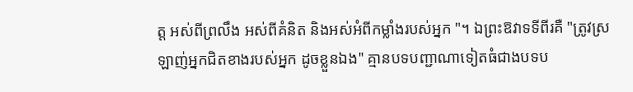ត្ត អស់ពីព្រលឹង អស់ពីគំនិត និងអស់អំពីកម្លាំងរបស់អ្នក "។ ឯព្រះឱវាទទីពីរគឺ "ត្រូវស្រឡាញ់អ្នកជិតខាងរបស់អ្នក ដូចខ្លួនឯង" គ្មានបទបញ្ជាណាទៀតធំជាងបទប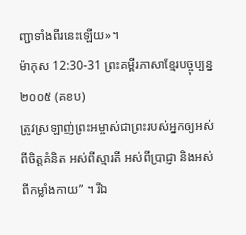ញ្ជាទាំងពីរនេះឡើយ»។
ម៉ាកុស 12:30-31 ព្រះគម្ពីរភាសាខ្មែរបច្ចុប្បន្ន ២០០៥ (គខប)
ត្រូវស្រឡាញ់ព្រះអម្ចាស់ជាព្រះរបស់អ្នកឲ្យអស់ពីចិត្តគំនិត អស់ពីស្មារតី អស់ពីប្រាជ្ញា និងអស់ពីកម្លាំងកាយ” ។ រីឯ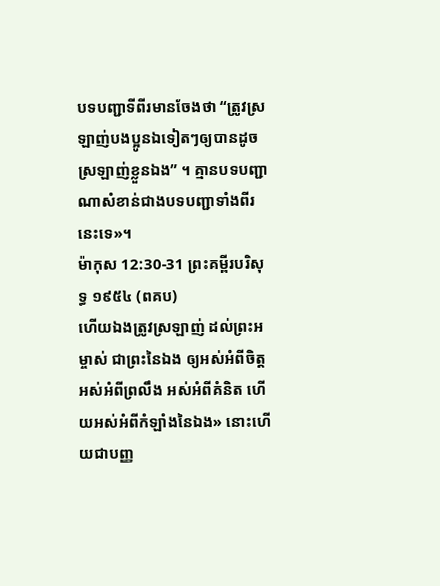បទបញ្ជាទីពីរមានចែងថា “ត្រូវស្រឡាញ់បងប្អូនឯទៀតៗឲ្យបានដូចស្រឡាញ់ខ្លួនឯង” ។ គ្មានបទបញ្ជាណាសំខាន់ជាងបទបញ្ជាទាំងពីរនេះទេ»។
ម៉ាកុស 12:30-31 ព្រះគម្ពីរបរិសុទ្ធ ១៩៥៤ (ពគប)
ហើយឯងត្រូវស្រឡាញ់ ដល់ព្រះអម្ចាស់ ជាព្រះនៃឯង ឲ្យអស់អំពីចិត្ត អស់អំពីព្រលឹង អស់អំពីគំនិត ហើយអស់អំពីកំឡាំងនៃឯង» នោះហើយជាបញ្ញ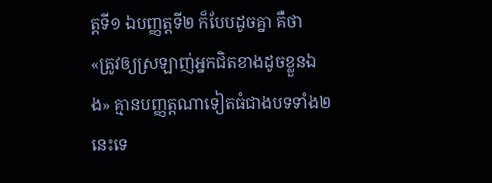ត្តទី១ ឯបញ្ញត្តទី២ ក៏បែបដូចគ្នា គឺថា «ត្រូវឲ្យស្រឡាញ់អ្នកជិតខាងដូចខ្លួនឯង» គ្មានបញ្ញត្តណាទៀតធំជាងបទទាំង២នេះទេ